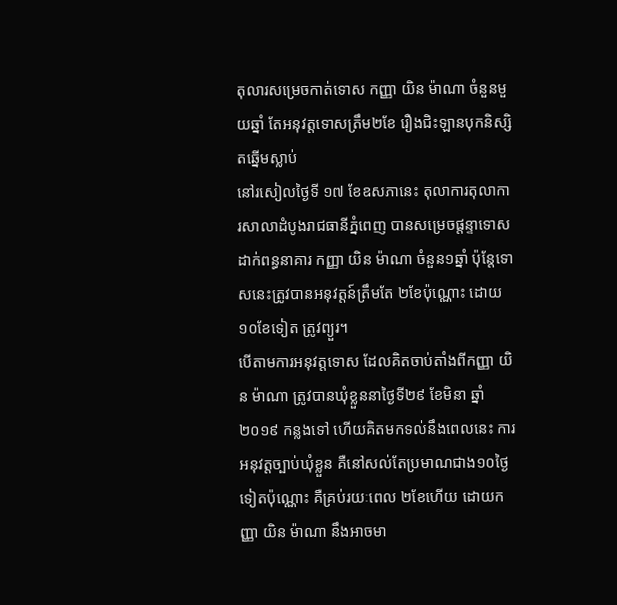តុលារសម្រេចកាត់ទោស កញ្ញា យិន ម៉ាណា ចំនួនមួយឆ្នាំ តែអនុវត្តទោសត្រឹម២ខែ រឿងជិះឡានបុកនិស្សិតឆ្នើមស្លាប់
នៅរសៀលថ្ងៃទី ១៧ ខែឧសភានេះ តុលាការតុលាការសាលាដំបូងរាជធានីភ្នំពេញ បានសម្រេចផ្តន្ទាទោសដាក់ពន្ធនាគារ កញ្ញា យិន ម៉ាណា ចំនួន១ឆ្នាំ ប៉ុន្តែទោសនេះត្រូវបានអនុវត្តន៍ត្រឹមតែ ២ខែប៉ុណ្ណោះ ដោយ ១០ខែទៀត ត្រូវព្យួរ។
បើតាមការអនុវត្តទោស ដែលគិតចាប់តាំងពីកញ្ញា យិន ម៉ាណា ត្រូវបានឃុំខ្លួននាថ្ងៃទី២៩ ខែមិនា ឆ្នាំ២០១៩ កន្លងទៅ ហើយគិតមកទល់នឹងពេលនេះ ការអនុវត្តច្បាប់ឃុំខ្លួន គឺនៅសល់តែប្រមាណជាង១០ថ្ងៃទៀតប៉ុណ្ណោះ គឺគ្រប់រយៈពេល ២ខែហើយ ដោយកញ្ញា យិន ម៉ាណា នឹងអាចមា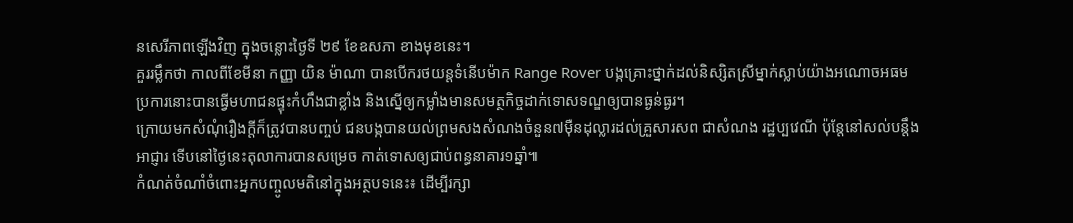នសេរីភាពឡើងវិញ ក្នុងចន្លោះថ្ងៃទី ២៩ ខែឧសភា ខាងមុខនេះ។
គួររម្លឹកថា កាលពីខែមីនា កញ្ញា យិន ម៉ាណា បានបើករថយន្តទំនើបម៉ាក Range Rover បង្កគ្រោះថ្នាក់ដល់និស្សិតស្រីម្នាក់ស្លាប់យ៉ាងអណោចអធម ប្រការនោះបានធ្វើមហាជនផ្ទុះកំហឹងជាខ្លាំង និងស្នើឲ្យកម្លាំងមានសមត្ថកិច្ចដាក់ទោសទណ្ឌឲ្យបានធ្ងន់ធ្ងរ។
ក្រោយមកសំណុំរឿងក្តីក៏ត្រូវបានបញ្ចប់ ជនបង្កបានយល់ព្រមសងសំណងចំនួន៧ម៉ឺនដុល្លារដល់គ្រួសារសព ជាសំណង រដ្ឋប្បវេណី ប៉ុន្តែនៅសល់បន្តឹងអាជ្ញារ ទើបនៅថ្ងៃនេះតុលាការបានសម្រេច កាត់ទោសឲ្យជាប់ពន្ធនាគារ១ឆ្នាំ៕
កំណត់ចំណាំចំពោះអ្នកបញ្ចូលមតិនៅក្នុងអត្ថបទនេះ៖ ដើម្បីរក្សា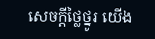សេចក្ដីថ្លៃថ្នូរ យើង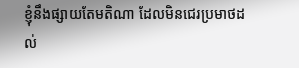ខ្ញុំនឹងផ្សាយតែមតិណា ដែលមិនជេរប្រមាថដល់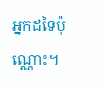អ្នកដទៃប៉ុណ្ណោះ។